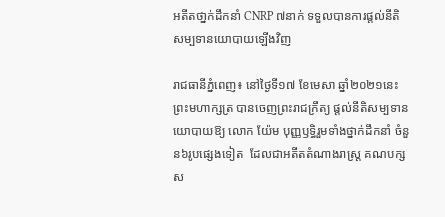អតីតថា្នក់ដឹកនាំ CNRP ៧នាក់ ទទួលបានការផ្តល់នីតិសម្បទានយោបាយឡើងវិញ

រាជធានីភ្នំពេញ៖ នៅថ្ងៃទី១៧ ខែមេសា ឆ្នាំ២០២១នេះ ព្រះមហាក្សត្រ បានចេញព្រះរាជក្រឹត្យ ផ្តល់នីតិសម្បទានយោបាយឱ្យ លោក យ៉ែម បុញ្ញឫទ្ធិរួមទាំងថ្នាក់ដឹកនាំ ចំនួន៦រូបផ្សេងទៀត  ដែលជាអតីតតំណាងរាស្រ្ត គណបក្សស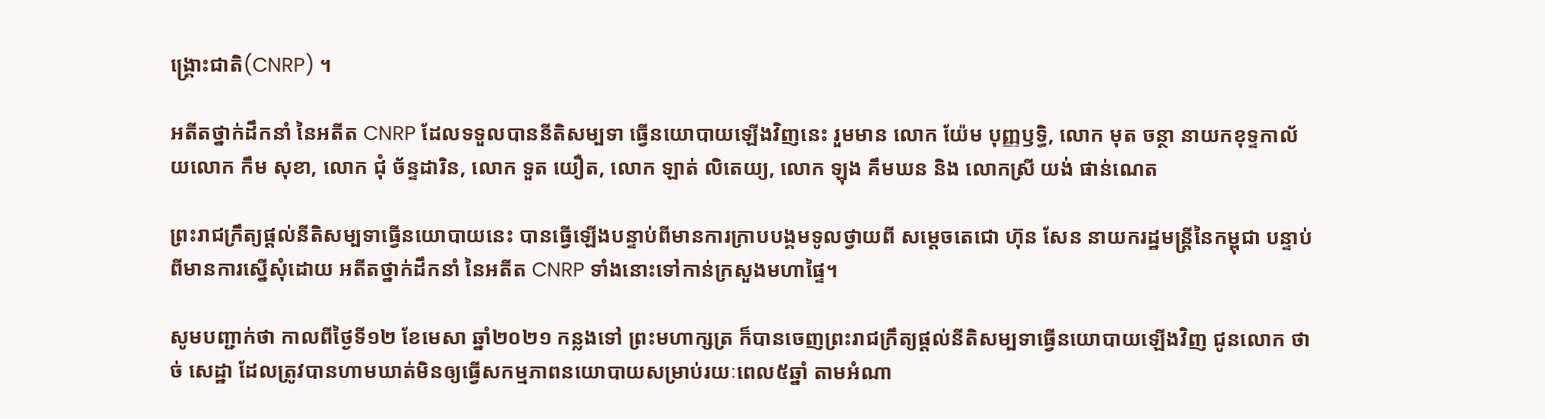ង្រ្គោះជាតិ(CNRP) ។

អតីតថ្នាក់ដឹកនាំ នៃអតីត CNRP ដែលទទួលបាននីតិសម្បទា ធ្វើនយោបាយឡើងវិញនេះ រួមមាន លោក យ៉ែម បុញ្ញឫទ្ធិ, លោក មុត ចន្ថា នាយកខុទ្ទកាល័យលោក កឹម សុខា, លោក ជុំ ច័ន្ទដារិន, លោក ទួត យឿត, លោក ឡាត់ លិតេយ្យ, លោក ឡុង គឹមឃន និង លោកស្រី យង់ ផាន់ណេត

ព្រះរាជក្រឹត្យផ្តល់នីតិសម្បទាធ្វើនយោបាយនេះ បានធ្វើឡើងបន្ទាប់ពីមានការក្រាបបង្គមទូលថ្វាយពី សម្តេចតេជោ ហ៊ុន សែន នាយករដ្ឋមន្រ្តីនៃកម្ពុជា បន្ទាប់ពីមានការស្នើសុំដោយ អតីតថ្នាក់ដឹកនាំ នៃអតីត CNRP ទាំងនោះទៅកាន់ក្រសួងមហាផ្ទៃ។

សូមបញ្ជាក់ថា កាលពីថ្ងៃទី១២ ខែមេសា ឆ្នាំ២០២១ កន្លងទៅ ព្រះមហាក្សត្រ ក៏បានចេញព្រះរាជក្រឹត្យផ្ដល់នីតិសម្បទាធ្វើនយោបាយឡើងវិញ ជូនលោក ថាច់ សេដ្ឋា ដែលត្រូវបានហាមឃាត់មិនឲ្យធ្វើសកម្មភាពនយោបាយសម្រាប់រយៈពេល៥ឆ្នាំ តាមអំណា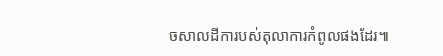ចសាលដីការបស់តុលាការកំពូលផងដែរ៕